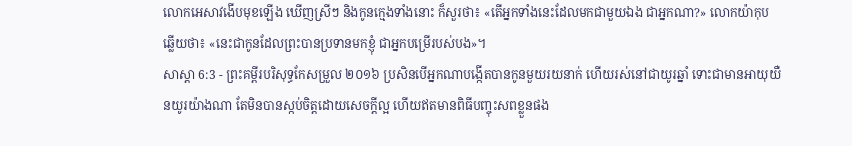លោកអេសាវងើបមុខឡើង ឃើញស្រីៗ និងកូនក្មេងទាំងនោះ ក៏សួរថា៖ «តើអ្នកទាំងនេះដែលមកជាមួយឯង ជាអ្នកណា?» លោកយ៉ាកុបឆ្លើយថា៖ «នេះជាកូនដែលព្រះបានប្រទានមកខ្ញុំ ជាអ្នកបម្រើរបស់បង»។
សាស្តា 6:3 - ព្រះគម្ពីរបរិសុទ្ធកែសម្រួល ២០១៦ ប្រសិនបើអ្នកណាបង្កើតបានកូនមួយរយនាក់ ហើយរស់នៅជាយូរឆ្នាំ ទោះជាមានអាយុយឺនយូរយ៉ាងណា តែមិនបានស្កប់ចិត្តដោយសេចក្ដីល្អ ហើយឥតមានពិធីបញ្ចុះសពខ្លួនផង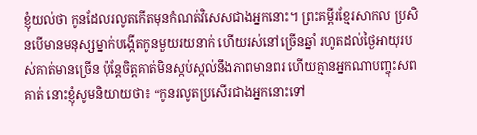ខ្ញុំយល់ថា កូនដែលរលូតកើតមុនកំណត់វិសេសជាងអ្នកនោះ។ ព្រះគម្ពីរខ្មែរសាកល ប្រសិនបើមានមនុស្សម្នាក់បង្កើតកូនមួយរយនាក់ ហើយរស់នៅច្រើនឆ្នាំ រហូតដល់ថ្ងៃអាយុរបស់គាត់មានច្រើន ប៉ុន្តែចិត្តគាត់មិនស្កប់ស្កល់នឹងភាពមានពរ ហើយគ្មានអ្នកណាបញ្ចុះសពគាត់ នោះខ្ញុំសូមនិយាយថា៖ “កូនរលូតប្រសើរជាងអ្នកនោះទៅ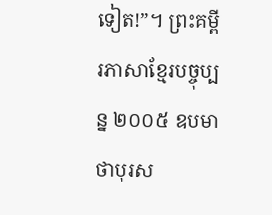ទៀត!”។ ព្រះគម្ពីរភាសាខ្មែរបច្ចុប្បន្ន ២០០៥ ឧបមាថាបុរស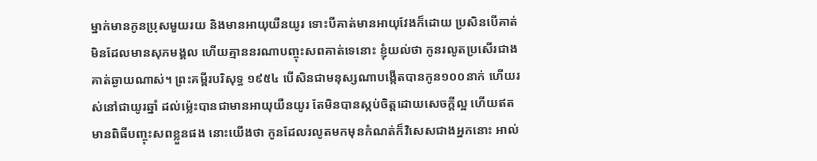ម្នាក់មានកូនប្រុសមួយរយ និងមានអាយុយឺនយូរ ទោះបីគាត់មានអាយុវែងក៏ដោយ ប្រសិនបើគាត់មិនដែលមានសុភមង្គល ហើយគ្មាននរណាបញ្ចុះសពគាត់ទេនោះ ខ្ញុំយល់ថា កូនរលូតប្រសើរជាងគាត់ឆ្ងាយណាស់។ ព្រះគម្ពីរបរិសុទ្ធ ១៩៥៤ បើសិនជាមនុស្សណាបង្កើតបានកូន១០០នាក់ ហើយរស់នៅជាយូរឆ្នាំ ដល់ម៉្លេះបានជាមានអាយុយឺនយូរ តែមិនបានស្កប់ចិត្តដោយសេចក្ដីល្អ ហើយឥតមានពិធីបញ្ចុះសពខ្លួនផង នោះយើងថា កូនដែលរលូតមកមុនកំណត់ក៏វិសេសជាងអ្នកនោះ អាល់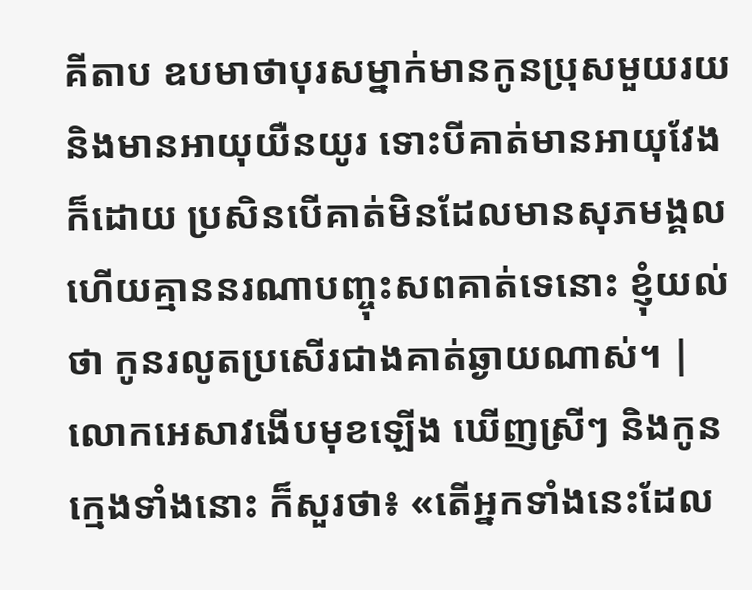គីតាប ឧបមាថាបុរសម្នាក់មានកូនប្រុសមួយរយ និងមានអាយុយឺនយូរ ទោះបីគាត់មានអាយុវែងក៏ដោយ ប្រសិនបើគាត់មិនដែលមានសុភមង្គល ហើយគ្មាននរណាបញ្ចុះសពគាត់ទេនោះ ខ្ញុំយល់ថា កូនរលូតប្រសើរជាងគាត់ឆ្ងាយណាស់។ |
លោកអេសាវងើបមុខឡើង ឃើញស្រីៗ និងកូនក្មេងទាំងនោះ ក៏សួរថា៖ «តើអ្នកទាំងនេះដែល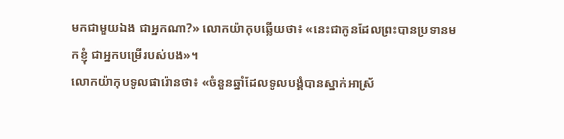មកជាមួយឯង ជាអ្នកណា?» លោកយ៉ាកុបឆ្លើយថា៖ «នេះជាកូនដែលព្រះបានប្រទានមកខ្ញុំ ជាអ្នកបម្រើរបស់បង»។
លោកយ៉ាកុបទូលផារ៉ោនថា៖ «ចំនួនឆ្នាំដែលទូលបង្គំបានស្នាក់អាស្រ័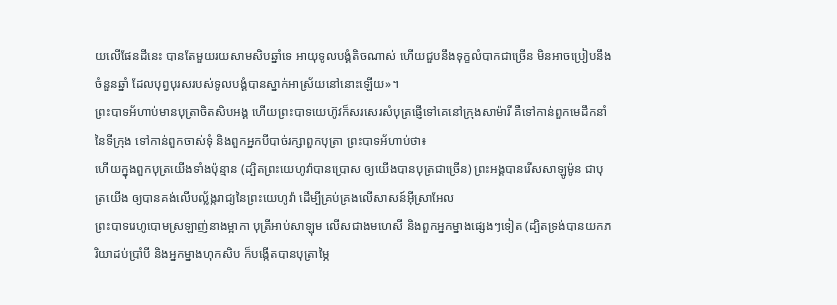យលើផែនដីនេះ បានតែមួយរយសាមសិបឆ្នាំទេ អាយុទូលបង្គំតិចណាស់ ហើយជួបនឹងទុក្ខលំបាកជាច្រើន មិនអាចប្រៀបនឹងចំនួនឆ្នាំ ដែលបុព្វបុរសរបស់ទូលបង្គំបានស្នាក់អាស្រ័យនៅនោះឡើយ»។
ព្រះបាទអ័ហាប់មានបុត្រាចិតសិបអង្គ ហើយព្រះបាទយេហ៊ូវក៏សរសេរសំបុត្រផ្ញើទៅគេនៅក្រុងសាម៉ារី គឺទៅកាន់ពួកមេដឹកនាំនៃទីក្រុង ទៅកាន់ពួកចាស់ទុំ និងពួកអ្នកបីបាច់រក្សាពួកបុត្រា ព្រះបាទអ័ហាប់ថា៖
ហើយក្នុងពួកបុត្រយើងទាំងប៉ុន្មាន (ដ្បិតព្រះយេហូវ៉ាបានប្រោស ឲ្យយើងបានបុត្រជាច្រើន) ព្រះអង្គបានរើសសាឡូម៉ូន ជាបុត្រយើង ឲ្យបានគង់លើបល្ល័ង្ករាជ្យនៃព្រះយេហូវ៉ា ដើម្បីគ្រប់គ្រងលើសាសន៍អ៊ីស្រាអែល
ព្រះបាទរេហូបោមស្រឡាញ់នាងម្អាកា បុត្រីអាប់សាឡុម លើសជាងមហេសី និងពួកអ្នកម្នាងផ្សេងៗទៀត (ដ្បិតទ្រង់បានយកភរិយាដប់ប្រាំបី និងអ្នកម្នាងហុកសិប ក៏បង្កើតបានបុត្រាម្ភៃ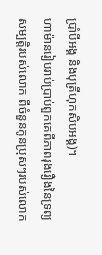ប្រាំបីអង្គ និងបុត្រីហុកសិបអង្គ)។
ហាម៉ានរៀបរាប់ប្រាប់ពួកគេពីភាពរុងរឿងនៃទ្រព្យសម្បត្តិរបស់លោក ពីចំនួនកូនប្រុសៗរបស់លោក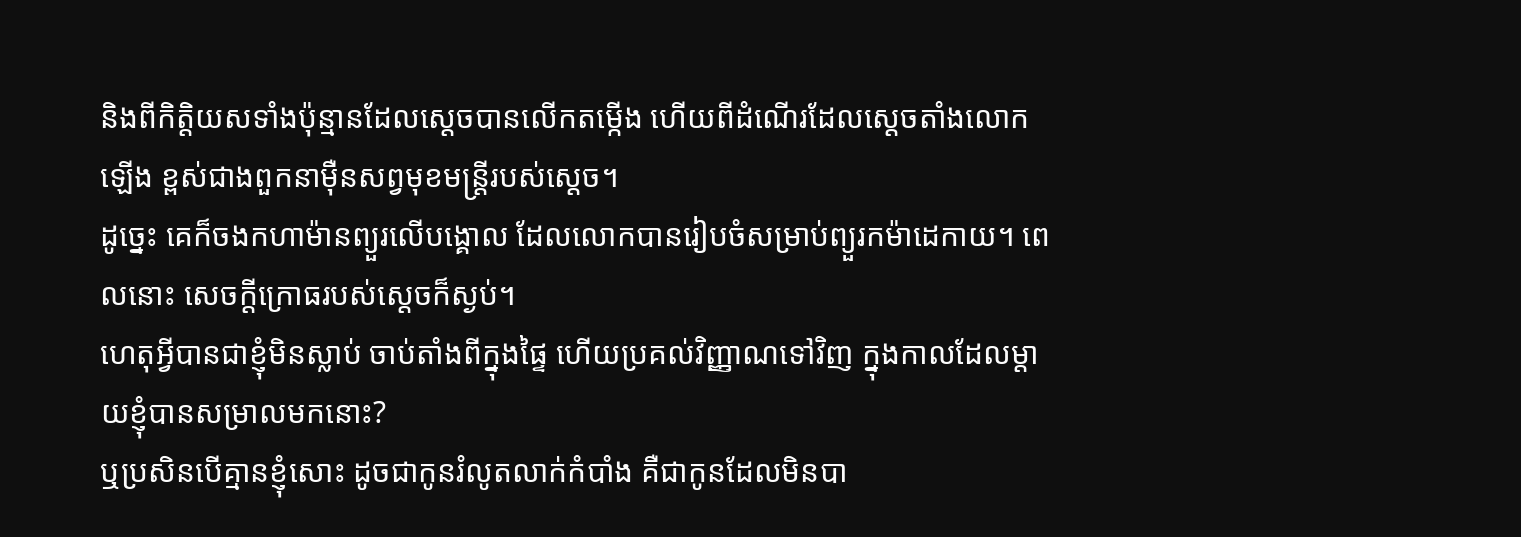និងពីកិត្តិយសទាំងប៉ុន្មានដែលស្តេចបានលើកតម្កើង ហើយពីដំណើរដែលស្ដេចតាំងលោកឡើង ខ្ពស់ជាងពួកនាម៉ឺនសព្វមុខមន្ត្រីរបស់ស្ដេច។
ដូច្នេះ គេក៏ចងកហាម៉ានព្យួរលើបង្គោល ដែលលោកបានរៀបចំសម្រាប់ព្យួរកម៉ាដេកាយ។ ពេលនោះ សេចក្ដីក្រោធរបស់ស្តេចក៏ស្ងប់។
ហេតុអ្វីបានជាខ្ញុំមិនស្លាប់ ចាប់តាំងពីក្នុងផ្ទៃ ហើយប្រគល់វិញ្ញាណទៅវិញ ក្នុងកាលដែលម្តាយខ្ញុំបានសម្រាលមកនោះ?
ឬប្រសិនបើគ្មានខ្ញុំសោះ ដូចជាកូនរំលូតលាក់កំបាំង គឺជាកូនដែលមិនបា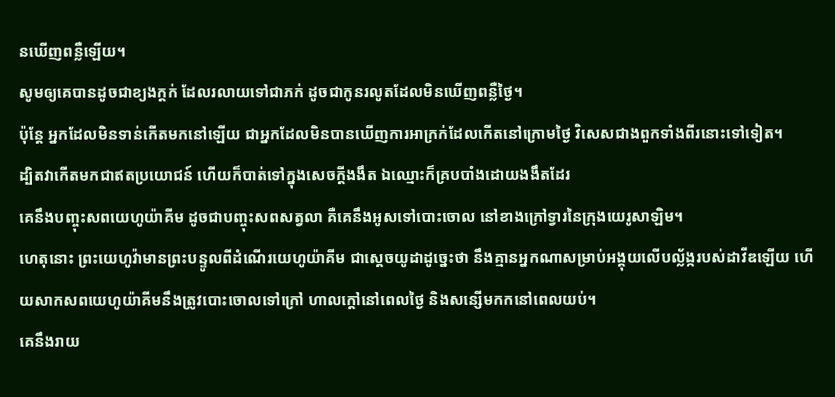នឃើញពន្លឺឡើយ។
សូមឲ្យគេបានដូចជាខ្យងក្ដក់ ដែលរលាយទៅជាភក់ ដូចជាកូនរលូតដែលមិនឃើញពន្លឺថ្ងៃ។
ប៉ុន្តែ អ្នកដែលមិនទាន់កើតមកនៅឡើយ ជាអ្នកដែលមិនបានឃើញការអាក្រក់ដែលកើតនៅក្រោមថ្ងៃ វិសេសជាងពួកទាំងពីរនោះទៅទៀត។
ដ្បិតវាកើតមកជាឥតប្រយោជន៍ ហើយក៏បាត់ទៅក្នុងសេចក្ដីងងឹត ឯឈ្មោះក៏គ្របបាំងដោយងងឹតដែរ
គេនឹងបញ្ចុះសពយេហូយ៉ាគីម ដូចជាបញ្ចុះសពសត្វលា គឺគេនឹងអូសទៅបោះចោល នៅខាងក្រៅទ្វារនៃក្រុងយេរូសាឡិម។
ហេតុនោះ ព្រះយេហូវ៉ាមានព្រះបន្ទូលពីដំណើរយេហូយ៉ាគីម ជាស្តេចយូដាដូច្នេះថា នឹងគ្មានអ្នកណាសម្រាប់អង្គុយលើបល្ល័ង្ករបស់ដាវីឌឡើយ ហើយសាកសពយេហូយ៉ាគីមនឹងត្រូវបោះចោលទៅក្រៅ ហាលក្តៅនៅពេលថ្ងៃ និងសន្សើមកកនៅពេលយប់។
គេនឹងរាយ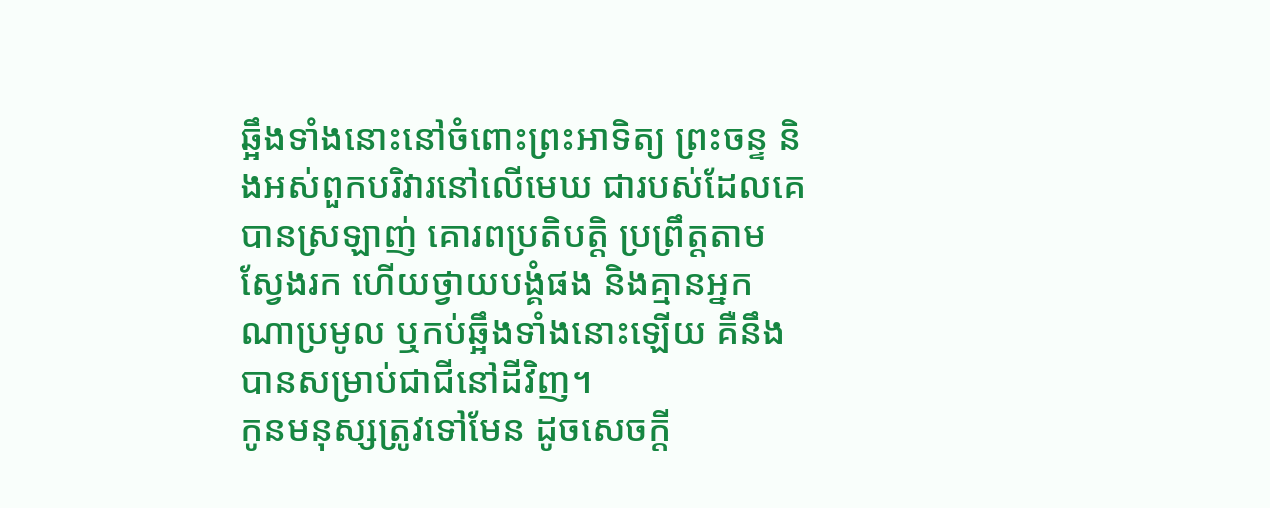ឆ្អឹងទាំងនោះនៅចំពោះព្រះអាទិត្យ ព្រះចន្ទ និងអស់ពួកបរិវារនៅលើមេឃ ជារបស់ដែលគេបានស្រឡាញ់ គោរពប្រតិបត្តិ ប្រព្រឹត្តតាម ស្វែងរក ហើយថ្វាយបង្គំផង និងគ្មានអ្នកណាប្រមូល ឬកប់ឆ្អឹងទាំងនោះឡើយ គឺនឹងបានសម្រាប់ជាជីនៅដីវិញ។
កូនមនុស្សត្រូវទៅមែន ដូចសេចក្តី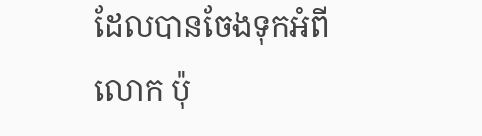ដែលបានចែងទុកអំពីលោក ប៉ុ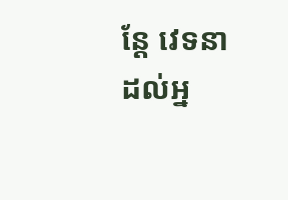ន្តែ វេទនាដល់អ្ន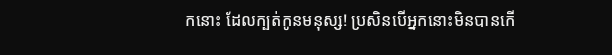កនោះ ដែលក្បត់កូនមនុស្ស! ប្រសិនបើអ្នកនោះមិនបានកើ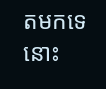តមកទេ នោះ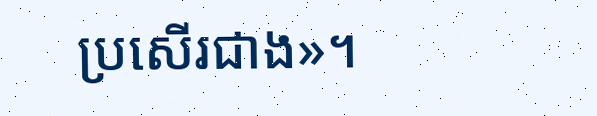ប្រសើរជាង»។